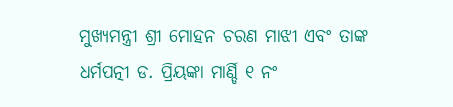ମୁଖ୍ୟମନ୍ତ୍ରୀ ଶ୍ରୀ ମୋହନ ଚରଣ ମାଝୀ ଏବଂ ତାଙ୍କ ଧର୍ମପତ୍ନୀ ଡ. ପ୍ରିୟଙ୍କା ମାର୍ଣ୍ଡି ୧ ନଂ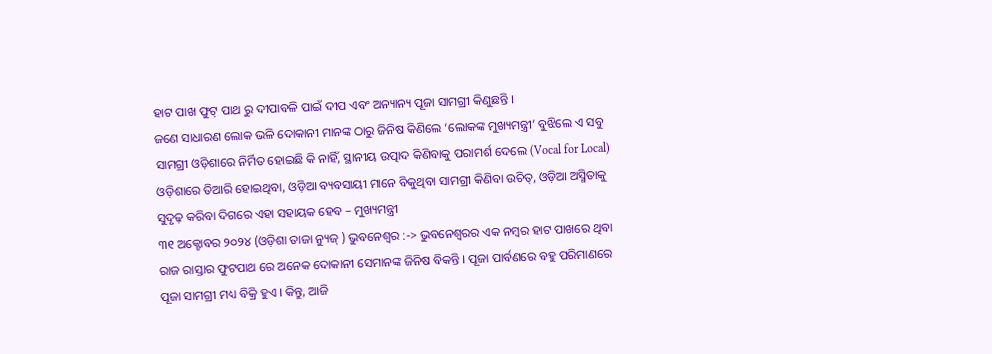ହାଟ ପାଖ ଫୁଟ୍ ପାଥ ରୁ ଦୀପାବଳି ପାଇଁ ଦୀପ ଏବଂ ଅନ୍ୟାନ୍ୟ ପୂଜା ସାମଗ୍ରୀ କିଣୁଛନ୍ତି ।
ଜଣେ ସାଧାରଣ ଲୋକ ଭଳି ଦୋକାନୀ ମାନଙ୍କ ଠାରୁ ଜିନିଷ କିଣିଲେ ‘ଲୋକଙ୍କ ମୁଖ୍ୟମନ୍ତ୍ରୀ’ ବୁଝିଲେ ଏ ସବୁ ସାମଗ୍ରୀ ଓଡ଼ିଶାରେ ନିର୍ମିତ ହୋଇଛି କି ନାହିଁ, ସ୍ଥାନୀୟ ଉତ୍ପାଦ କିଣିବାକୁ ପରାମର୍ଶ ଦେଲେ (Vocal for Local) ଓଡ଼ିଶାରେ ତିଆରି ହୋଇଥିବା, ଓଡ଼ିଆ ବ୍ୟବସାୟୀ ମାନେ ବିକୁଥିବା ସାମଗ୍ରୀ କିଣିବା ଉଚିତ୍, ଓଡ଼ିଆ ଅସ୍ମିତାକୁ ସୁଦୃଢ଼ କରିବା ଦିଗରେ ଏହା ସହାୟକ ହେବ – ମୁଖ୍ୟମନ୍ତ୍ରୀ
୩୧ ଅକ୍ଟୋବର ୨୦୨୪ (ଓଡ଼ିଶା ତାଜା ନ୍ୟୁଜ୍ ) ଭୁବନେଶ୍ବର :-> ଭୁବନେଶ୍ବରର ଏକ ନମ୍ବର ହାଟ ପାଖରେ ଥିବା ରାଜ ରାସ୍ତାର ଫୁଟପାଥ ରେ ଅନେକ ଦୋକାନୀ ସେମାନଙ୍କ ଜିନିଷ ବିକନ୍ତି । ପୂଜା ପାର୍ବଣରେ ବହୁ ପରିମାଣରେ ପୂଜା ସାମଗ୍ରୀ ମଧ୍ୟ ବିକ୍ରି ହୁଏ । କିନ୍ତୁ, ଆଜି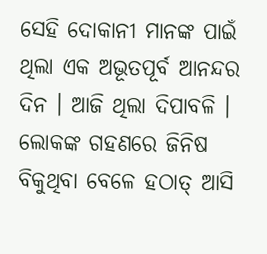ସେହି ଦୋକାନୀ ମାନଙ୍କ ପାଇଁ ଥିଲା ଏକ ଅଭୂତପୂର୍ବ ଆନନ୍ଦର ଦିନ । ଆଜି ଥିଲା ଦିପାବଳି । ଲୋକଙ୍କ ଗହଣରେ ଜିନିଷ ବିକୁଥିବା ବେଳେ ହଠାତ୍ ଆସି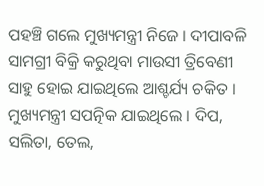ପହଞ୍ଚି ଗଲେ ମୁଖ୍ୟମନ୍ତ୍ରୀ ନିଜେ । ଦୀପାବଳି ସାମଗ୍ରୀ ବିକ୍ରି କରୁଥିବା ମାଉସୀ ତ୍ରିବେଣୀ ସାହୁ ହୋଇ ଯାଇଥିଲେ ଆଶ୍ଚର୍ଯ୍ୟ ଚକିତ ।
ମୁଖ୍ୟମନ୍ତ୍ରୀ ସପତ୍ନିକ ଯାଇଥିଲେ । ଦିପ, ସଲିତା, ତେଲ,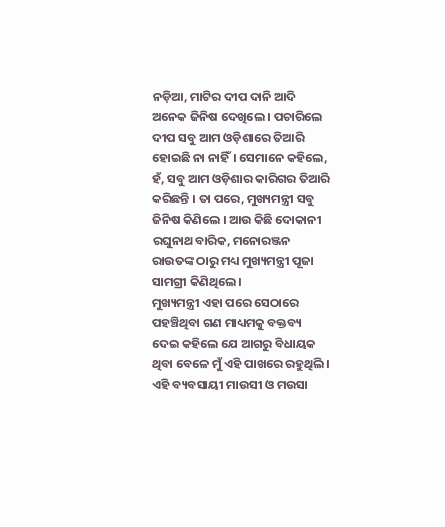ନଡ଼ିଆ, ମାଟିର ଦୀପ ଦାନି ଆଦି ଅନେକ ଜିନିଷ ଦେଖିଲେ । ପଚାରିଲେ ଦୀପ ସବୁ ଆମ ଓଡ଼ିଶାରେ ତିଆରି ହୋଇଛି ନା ନାହିଁ। ସେମାନେ କହିଲେ, ହଁ, ସବୁ ଆମ ଓଡ଼ିଶାର କାରିଗର ତିଆରି କରିଛନ୍ତି । ତା ପରେ, ମୁଖ୍ୟମନ୍ତ୍ରୀ ସବୁ ଜିନିଷ କିଣିଲେ । ଆଉ କିଛି ଦୋକାନୀ ରଘୁନାଥ ବାରିକ, ମନୋରଞ୍ଜନ ରାଉତଙ୍କ ଠାରୁ ମଧ୍ୟ ମୁଖ୍ୟମନ୍ତ୍ରୀ ପୂଜା ସାମଗ୍ରୀ କିଣିଥିଲେ ।
ମୁଖ୍ୟମନ୍ତ୍ରୀ ଏହା ପରେ ସେଠାରେ ପହଞ୍ଚିଥିବା ଗଣ ମାଧ୍ୟମକୁ ବକ୍ତବ୍ୟ ଦେଇ କହିଲେ ଯେ ଆଗରୁ ବିଧାୟକ ଥିବା ବେଳେ ମୁଁ ଏହି ପାଖରେ ରହୁଥିଲି । ଏହି ବ୍ୟବସାୟୀ ମାଉସୀ ଓ ମଉସା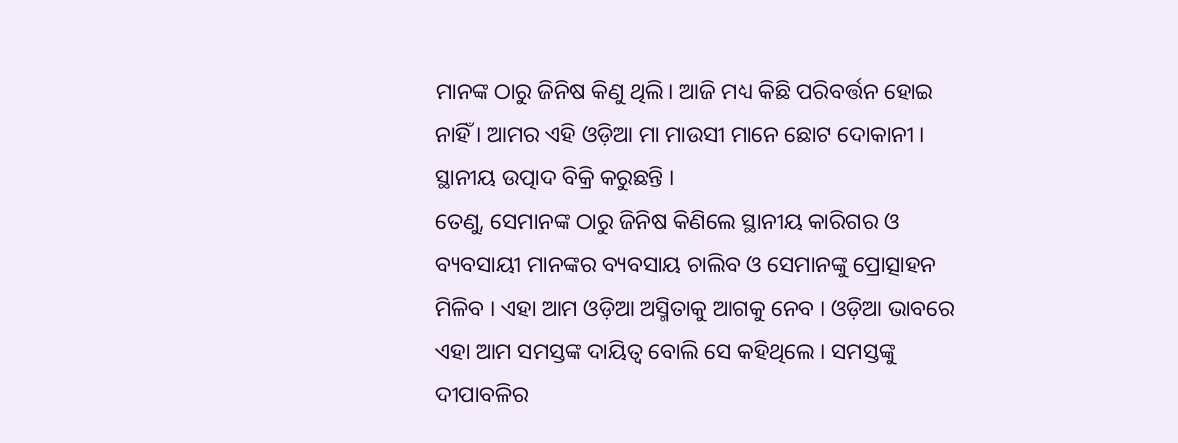ମାନଙ୍କ ଠାରୁ ଜିନିଷ କିଣୁ ଥିଲି। ଆଜି ମଧ୍ୟ କିଛି ପରିବର୍ତ୍ତନ ହୋଇ ନାହିଁ । ଆମର ଏହି ଓଡ଼ିଆ ମା ମାଉସୀ ମାନେ ଛୋଟ ଦୋକାନୀ । ସ୍ଥାନୀୟ ଉତ୍ପାଦ ବିକ୍ରି କରୁଛନ୍ତି ।
ତେଣୁ, ସେମାନଙ୍କ ଠାରୁ ଜିନିଷ କିଣିଲେ ସ୍ଥାନୀୟ କାରିଗର ଓ ବ୍ୟବସାୟୀ ମାନଙ୍କର ବ୍ୟବସାୟ ଚାଲିବ ଓ ସେମାନଙ୍କୁ ପ୍ରୋତ୍ସାହନ ମିଳିବ । ଏହା ଆମ ଓଡ଼ିଆ ଅସ୍ମିତାକୁ ଆଗକୁ ନେବ । ଓଡ଼ିଆ ଭାବରେ ଏହା ଆମ ସମସ୍ତଙ୍କ ଦାୟିତ୍ଵ ବୋଲି ସେ କହିଥିଲେ । ସମସ୍ତଙ୍କୁ ଦୀପାବଳିର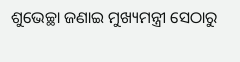ଶୁଭେଚ୍ଛା ଜଣାଇ ମୁଖ୍ୟମନ୍ତ୍ରୀ ସେଠାରୁ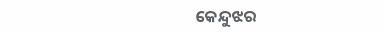କେନ୍ଦୁଝର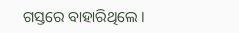ଗସ୍ତରେ ବାହାରିଥିଲେ ।